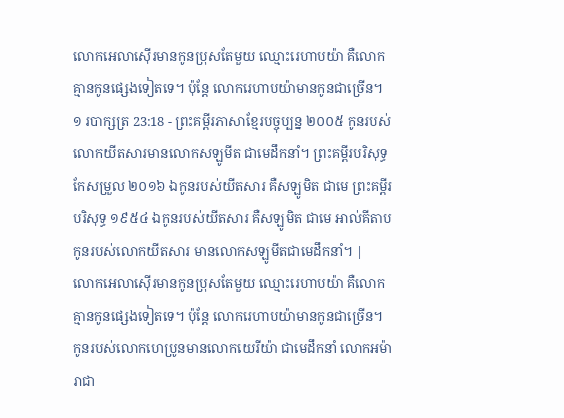លោកអេលាស៊ើរមានកូនប្រុសតែមួយ ឈ្មោះរេហាបយ៉ា គឺលោកគ្មានកូនផ្សេងទៀតទេ។ ប៉ុន្តែ លោករេហាបយ៉ាមានកូនជាច្រើន។
១ របាក្សត្រ 23:18 - ព្រះគម្ពីរភាសាខ្មែរបច្ចុប្បន្ន ២០០៥ កូនរបស់លោកយីតសារមានលោកសឡូមីត ជាមេដឹកនាំ។ ព្រះគម្ពីរបរិសុទ្ធកែសម្រួល ២០១៦ ឯកូនរបស់យីតសារ គឺសឡូមិត ជាមេ ព្រះគម្ពីរបរិសុទ្ធ ១៩៥៤ ឯកូនរបស់យីតសារ គឺសឡូមិត ជាមេ អាល់គីតាប កូនរបស់លោកយីតសារ មានលោកសឡូមីតជាមេដឹកនាំ។ |
លោកអេលាស៊ើរមានកូនប្រុសតែមួយ ឈ្មោះរេហាបយ៉ា គឺលោកគ្មានកូនផ្សេងទៀតទេ។ ប៉ុន្តែ លោករេហាបយ៉ាមានកូនជាច្រើន។
កូនរបស់លោកហេប្រូនមានលោកយេរីយ៉ា ជាមេដឹកនាំ លោកអម៉ារាជា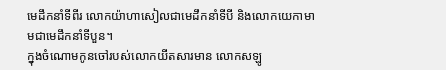មេដឹកនាំទីពីរ លោកយ៉ាហាសៀលជាមេដឹកនាំទីបី និងលោកយេកាមាមជាមេដឹកនាំទីបួន។
ក្នុងចំណោមកូនចៅរបស់លោកយីតសារមាន លោកសឡូ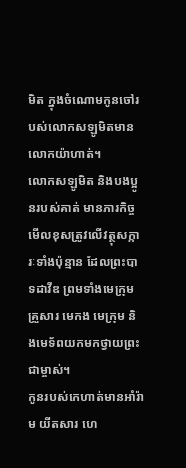មិត ក្នុងចំណោមកូនចៅរបស់លោកសឡូមិតមាន លោកយ៉ាហាត់។
លោកសឡូមិត និងបងប្អូនរបស់គាត់ មានភារកិច្ចមើលខុសត្រូវលើវត្ថុសក្ការៈទាំងប៉ុន្មាន ដែលព្រះបាទដាវីឌ ព្រមទាំងមេក្រុមគ្រួសារ មេកង មេក្រុម និងមេទ័ពយកមកថ្វាយព្រះជាម្ចាស់។
កូនរបស់កេហាត់មានអាំរ៉ាម យីតសារ ហេ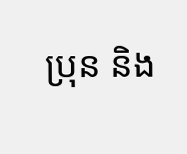ប្រុន និង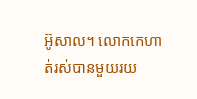អ៊ូសាល។ លោកកេហាត់រស់បានមួយរយ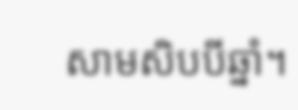សាមសិបបីឆ្នាំ។